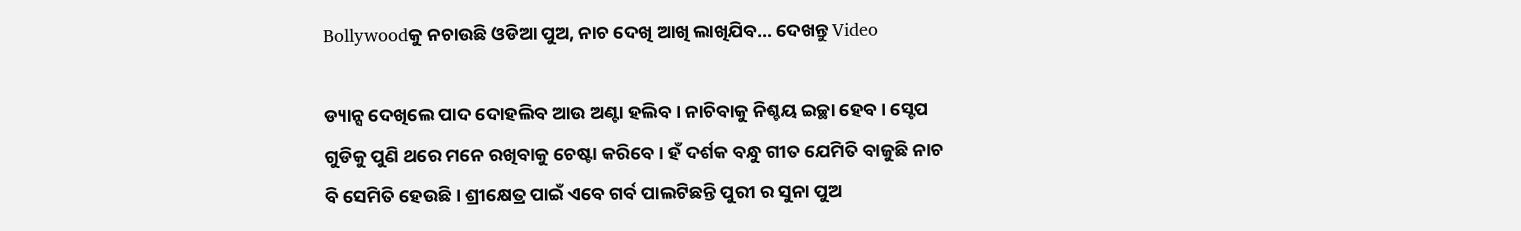Bollywoodକୁ ନଚାଉଛି ଓଡିଆ ପୁଅ, ନାଚ ଦେଖି ଆଖି ଲାଖିଯିବ… ଦେଖନ୍ତୁ Video

ଡ୍ୟାନ୍ସ ଦେଖିଲେ ପାଦ ଦୋହଲିବ ଆଉ ଅଣ୍ଟା ହଲିବ । ନାଚିବାକୁ ନିଶ୍ଚୟ ଇଚ୍ଛା ହେବ । ସ୍ଟେପ ଗୁଡିକୁ ପୁଣି ଥରେ ମନେ ରଖିବାକୁ ଚେଷ୍ଟା କରିବେ । ହଁ ଦର୍ଶକ ବନ୍ଧୁ ଗୀତ ଯେମିତି ବାଜୁଛି ନାଚ ବି ସେମିତି ହେଉଛି । ଶ୍ରୀକ୍ଷେତ୍ର ପାଇଁ ଏବେ ଗର୍ବ ପାଲଟିଛନ୍ତି ପୁରୀ ର ସୁନା ପୁଅ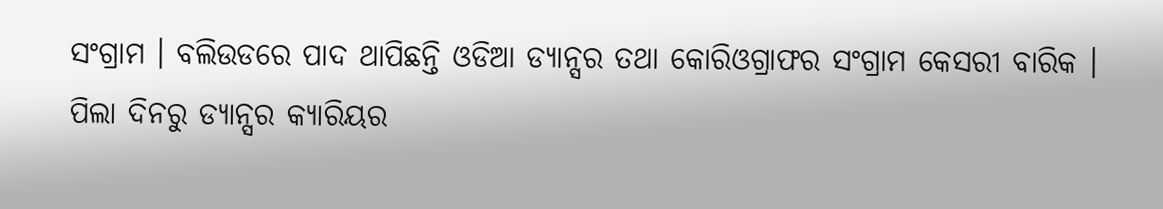ସଂଗ୍ରାମ । ବଲିଉଡରେ ପାଦ ଥାପିଛନ୍ତି ଓଡିଆ ଡ୍ୟାନ୍ସର ତଥା କୋରିଓଗ୍ରାଫର ସଂଗ୍ରାମ କେସରୀ ବାରିକ ।
ପିଲା ଦିନରୁ ଡ୍ୟାନ୍ସର କ୍ଯାରିୟର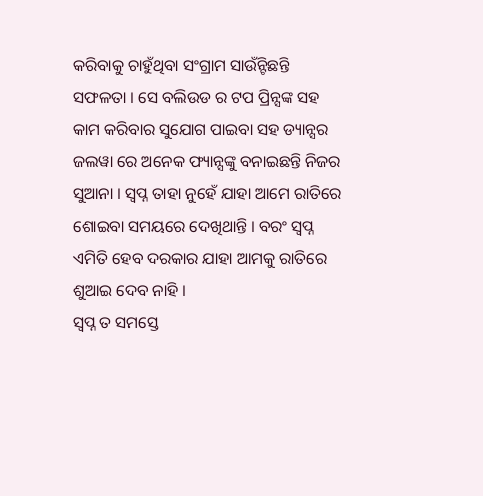କରିବାକୁ ଚାହୁଁଥିବା ସଂଗ୍ରାମ ସାଉଁନ୍ଟିଛନ୍ତି ସଫଳତା । ସେ ବଲିଉଡ ର ଟପ ପ୍ରିନ୍ସଙ୍କ ସହ କାମ କରିବାର ସୁଯୋଗ ପାଇବା ସହ ଡ୍ୟାନ୍ସର ଜଲୱା ରେ ଅନେକ ଫ୍ୟାନ୍ସଙ୍କୁ ବନାଇଛନ୍ତି ନିଜର ସୁଆନା । ସ୍ଵପ୍ନ ତାହା ନୁହେଁ ଯାହା ଆମେ ରାତିରେ ଶୋଇବା ସମୟରେ ଦେଖିଥାନ୍ତି । ବରଂ ସ୍ଵପ୍ନ ଏମିତି ହେବ ଦରକାର ଯାହା ଆମକୁ ରାତିରେ ଶୁଆଇ ଦେବ ନାହି ।
ସ୍ଵପ୍ନ ତ ସମସ୍ତେ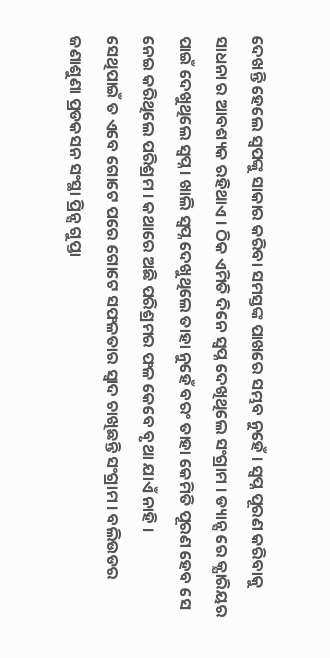ଦେଖନ୍ତି ହେଲେ ସ୍ଵପଙ୍କୁ ସାକାର କରିବା ସମସ୍ତଙ୍କ ପାଖରେ ସମ୍ଭବ ନୁହେଁ । ସ୍ଵପ୍ନ ପୂରଣ କରିବାକୁ ସାଧନା ର ଆବଶ୍ୟକ ରହିଥାଏ । ଠିକ ଏମିତି ଦିନେ ସ୍ଵପ୍ନ ଦେଖିଥିଲେ ସଂଗ୍ରାମ । ଡ୍ୟାନ୍ସ ରେ କ୍ଯାରିୟର ପାଇଁ ଦେଖୁଥିଲେ ସ୍ଵପ୍ନ । ଖାଲି ସ୍ଵପ୍ନ ଦେଖୁଥିଲେ ତାହା ନୁହେଁ ବରଂ ତାହା କେମିତି ପୂରଣ ହେବ ସେ ନେଇ କରିଥିଲେ ପରିଶ୍ରମ । କଥାରେ ଅଛି ପରିଶ୍ରମର ଫଳ କେବେ ବୃଥା ଯାଏଁ ନାହି ।
ସେଥିପାଇଁ ତ ଏବେ ଗୋଟେ ପରେ ଗୋଟେ ସଫଳତାର ସ୍ଵାଦ ଚାଖିଛନ୍ତି ସଂଗ୍ରାମ । ବଲିଉଡର ଜଣାଶୁଣା ପ୍ରଡକସନ ସଂସ୍ଥା ପ୍ରିନ୍ସ ଗୁପ୍ତା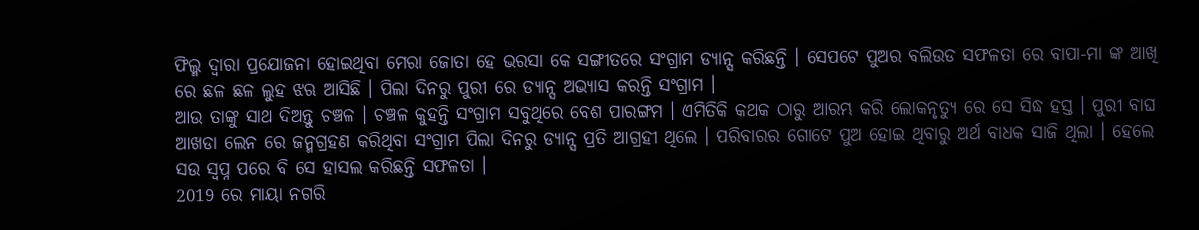ଫିଲ୍ମ ଦ୍ଵାରା ପ୍ରଯୋଜନା ହୋଇଥିବା ମେରା ଜୋତା ହେ ଭରସା କେ ସଙ୍ଗୀତରେ ସଂଗ୍ରାମ ଡ୍ୟାନ୍ସ କରିଛନ୍ତି । ସେପଟେ ପୁଅର ବଲିଉଡ ସଫଳତା ରେ ବାପା-ମା ଙ୍କ ଆଖି ରେ ଛଳ ଛଳ ଲୁହ ଝଋ ଆସିଛି । ପିଲା ଦିନରୁ ପୁରୀ ରେ ଡ୍ୟାନ୍ସ ଅଭ୍ଯାସ କରନ୍ତି ସଂଗ୍ରାମ ।
ଆଉ ତାଙ୍କୁ ସାଥ ଦିଅନ୍ତୁ ଚଞ୍ଚଳ । ଚଞ୍ଚଳ କୁହନ୍ତି ସଂଗ୍ରାମ ସବୁଥିରେ ବେଶ ପାରଙ୍ଗମ । ଏମିତିକି କଥକ ଠାରୁ ଆରମ୍ଭ କରି ଲୋକନୃତ୍ୟୁ ରେ ସେ ସିଦ୍ଧ ହସ୍ତ । ପୁରୀ ବାଘ ଆଖଡା ଲେନ ରେ ଜନ୍ମଗ୍ରହଣ କରିଥିବା ସଂଗ୍ରାମ ପିଲା ଦିନରୁ ଡ୍ୟାନ୍ସ ପ୍ରତି ଆଗ୍ରହୀ ଥିଲେ । ପରିବାରର ଗୋଟେ ପୁଅ ହୋଇ ଥିବାରୁ ଅର୍ଥ ବାଧକ ସାଜି ଥିଲା । ହେଲେ ସଉ ସ୍ଵପ୍ନ ପରେ ବି ସେ ହାସଲ କରିଛନ୍ତି ସଫଳତା ।
2019 ରେ ମାୟା ନଗରି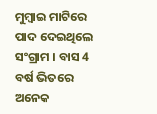ମୁମ୍ବାଇ ମାଟିରେ ପାଦ ଦେଇଥିଲେ ସଂଗ୍ରାମ । ବାସ 4 ବର୍ଷ ଭିତରେ ଅନେକ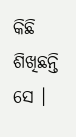କିଛି ଶିଖିଛନ୍ତି ସେ ।